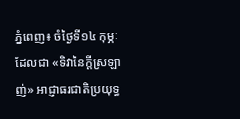ភ្នំពេញ៖ ចំថ្ងៃទី១៤ កុម្ភៈ ដែលជា «ទិវានៃក្តីស្រឡាញ់» អាជ្ញាធរជាតិប្រយុទ្ធ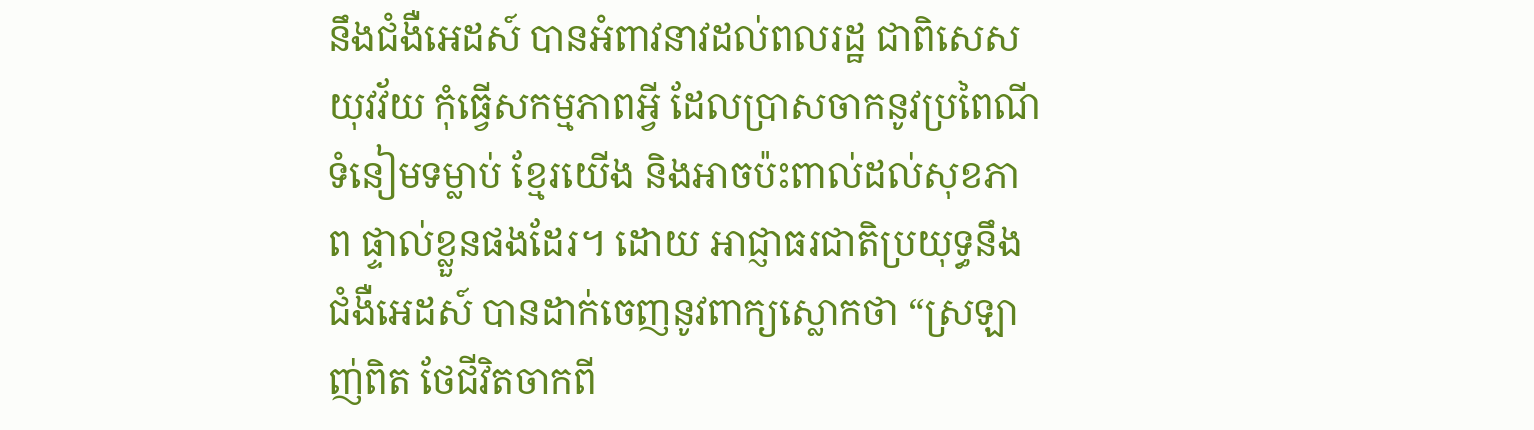នឹងជំងឺអេដស៍ បានអំពាវនាវដល់ពលរដ្ឋ ជាពិសេសយុវវ័យ កុំធ្វើសកម្មភាពអ្វី ដែលប្រាសចាកនូវប្រពៃណី ទំនៀមទម្លាប់ ខ្មែរយើង និងអាចប៉ះពាល់ដល់សុខភាព ផ្ទាល់ខ្លួនផងដែរ។ ដោយ អាជ្ញាធរជាតិប្រយុទ្ធនឹងជំងឺអេដស៍ បានដាក់ចេញនូវពាក្យស្លោកថា “ស្រឡាញ់ពិត ថែជីវិតចាកពី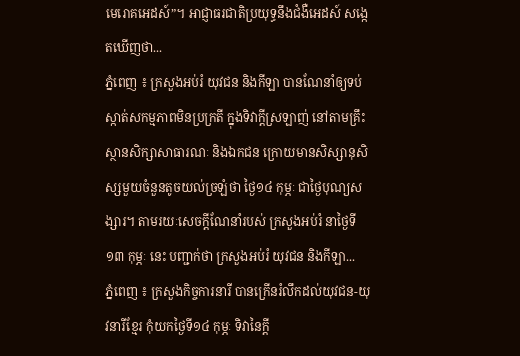មេរោគអេដស៍”។ អាជ្ញាធរជាតិប្រយុទ្ធនឹងជំងឺអេដស៍ សង្កេតឃើញថា...
ភ្នំពេញ ៖ ក្រសួងអប់រំ យុវជន និងកីឡា បានណែនាំឲ្យទប់ស្កាត់សកម្មភាពមិនប្រក្រតី ក្នុងទិវាក្ដីស្រឡាញ់ នៅតាមគ្រឹះស្ថានសិក្សាសាធារណៈ និងឯកជន ក្រោយមានសិស្សានុសិស្សមួយចំនួនតូចយល់ច្រឡំថា ថ្ងៃ១៤ កុម្ភៈ ជាថ្ងៃបុណ្យសង្សារ។ តាមរយៈសេចក្ដីណែនាំរបស់ ក្រសួងអប់រំ នាថ្ងៃទី១៣ កុម្ភៈ នេះ បញ្ជាក់ថា ក្រសួងអប់រំ យុវជន និងកីឡា...
ភ្នំពេញ ៖ ក្រសួងកិច្ចការនារី បានក្រើនរំលឹកដល់យុវជន-យុវនារីខ្មែរ កុំយកថ្ងៃទី១៤ កុម្ភៈ ទិវានៃក្ដី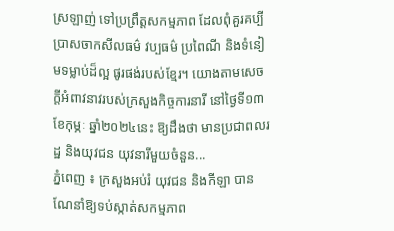ស្រឡាញ់ ទៅប្រព្រឹត្តសកម្មភាព ដែលពុំគួរគប្បី ប្រាសចាកសីលធម៌ វប្បធម៌ ប្រពៃណី និងទំនៀមទម្លាប់ដ៏ល្អ ផូរផង់របស់ខ្មែរ។ យោងតាមសេចក្ដីអំពាវនាវរបស់ក្រសួងកិច្ចការនារី នៅថ្ងៃទី១៣ ខែកុម្ភៈ ឆ្នាំ២០២៤នេះ ឱ្យដឹងថា មានប្រជាពលរដ្ឋ និងយុវជន យុវនារីមួយចំនួន...
ភ្នំពេញ ៖ ក្រសួងអប់រំ យុវជន និងកីឡា បានណែនាំឱ្យទប់ស្កាត់សកម្មភាព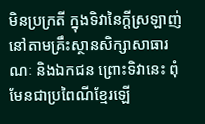មិនប្រក្រតី ក្នុងទិវានៃក្តីស្រឡាញ់ នៅតាមគ្រឹះស្ថានសិក្សាសាធារណៈ និងឯកជន ព្រោះទិវានេះ ពុំមែនជាប្រពៃណីខ្មែរឡើ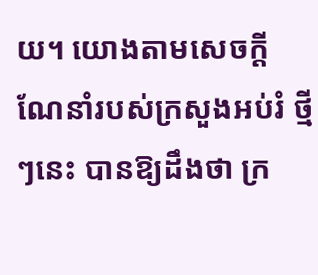យ។ យោងតាមសេចក្ដីណែនាំរបស់ក្រសួងអប់រំ ថ្មីៗនេះ បានឱ្យដឹងថា ក្រ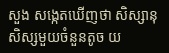សួង សង្កេតឃើញថា សិស្សានុសិស្សមួយចំនួនតូច យ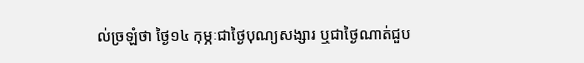ល់ច្រឡំថា ថ្ងៃ១៤ កុម្ភៈជាថ្ងៃបុណ្យសង្សារ ឬជាថ្ងៃណាត់ជួប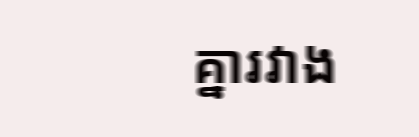គ្នារវាង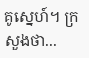គូស្នេហ៍។ ក្រសួងថា...